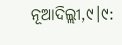ନୂଆଦିଲ୍ଲୀ,୯।୯: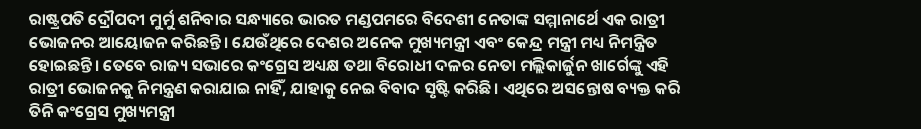ରାଷ୍ଟ୍ରପତି ଦ୍ରୌପଦୀ ମୁର୍ମୁ ଶନିବାର ସନ୍ଧ୍ୟାରେ ଭାରତ ମଣ୍ଡପମରେ ବିଦେଶୀ ନେତାଙ୍କ ସମ୍ମାନାର୍ଥେ ଏକ ରାତ୍ରୀ ଭୋଜନର ଆୟୋଜନ କରିଛନ୍ତି। ଯେଉଁଥିରେ ଦେଶର ଅନେକ ମୁଖ୍ୟମନ୍ତ୍ରୀ ଏବଂ କେନ୍ଦ୍ର ମନ୍ତ୍ରୀ ମଧ୍ୟ ନିମନ୍ତ୍ରିତ ହୋଇଛନ୍ତି। ତେବେ ରାଜ୍ୟ ସଭାରେ କଂଗ୍ରେସ ଅଧ୍ୟକ୍ଷ ତଥା ବିରୋଧୀ ଦଳର ନେତା ମଲ୍ଲିକାର୍ଜୁନ ଖାର୍ଗେଙ୍କୁ ଏହି ରାତ୍ରୀ ଭୋଜନକୁ ନିମନ୍ତ୍ରଣ କରାଯାଇ ନାହିଁ, ଯାହାକୁ ନେଇ ବିବାଦ ସୃଷ୍ଟି କରିଛି। ଏଥିରେ ଅସନ୍ତୋଷ ବ୍ୟକ୍ତ କରି ତିନି କଂଗ୍ରେସ ମୁଖ୍ୟମନ୍ତ୍ରୀ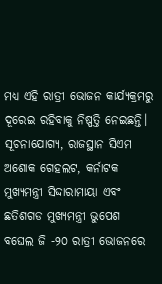ମଧ୍ୟ ଏହି ରାତ୍ରୀ ଭୋଜନ କାର୍ଯ୍ୟକ୍ରମରୁ ଦୂରେଇ ରହିବାକୁ ନିଷ୍ପତ୍ତି ନେଇଛନ୍ତି।
ସୂଚନାଯୋଗ୍ୟ, ରାଜସ୍ଥାନ ସିଏମ ଅଶୋକ ଗେହଲଟ, କର୍ନାଟକ ମୁଖ୍ୟମନ୍ତ୍ରୀ ସିଦ୍ଦାରାମାୟା ଏବଂ ଛତିଶଗଡ ମୁଖ୍ୟମନ୍ତ୍ରୀ ଭୁପେଶ ବଘେଲ ଜି -୨୦ ରାତ୍ରୀ ଭୋଜନରେ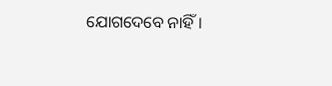ଯୋଗଦେବେ ନାହିଁ।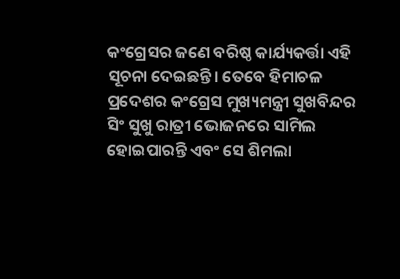କଂଗ୍ରେସର ଜଣେ ବରିଷ୍ଠ କାର୍ଯ୍ୟକର୍ତ୍ତା ଏହି ସୂଚନା ଦେଇଛନ୍ତି। ତେବେ ହିମାଚଳ ପ୍ରଦେଶର କଂଗ୍ରେସ ମୁଖ୍ୟମନ୍ତ୍ରୀ ସୁଖବିନ୍ଦର ସିଂ ସୁଖୁ ରାତ୍ରୀ ଭୋଜନରେ ସାମିଲ ହୋଇପାରନ୍ତି ଏବଂ ସେ ଶିମଲା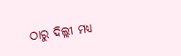ଠାରୁ ଦିଲ୍ଲୀ ମଧ୍ୟ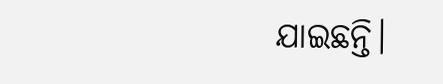ଯାଇଛନ୍ତି।